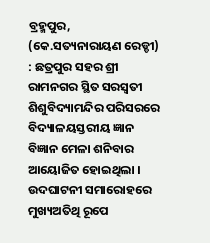ବ୍ରହ୍ମପୁର, (କେ.ସତ୍ୟନାରାୟଣ ରେଡ୍ଡୀ) : ଛତ୍ରପୁର ସହର ଶ୍ରୀ ରାମନଗର ସ୍ଥିତ ସରସ୍ୱତୀ ଶିଶୁବିଦ୍ୟାମନ୍ଦିର ପରିସରରେ ବିଦ୍ୟାଳୟସ୍ତରୀୟ ଜ୍ଞାନ ବିଜ୍ଞାନ ମେଳା ଶନିବାର ଆୟୋଜିତ ହୋଇଥିଲା । ଉଦଘାଟନୀ ସମାରୋହରେ ମୁଖ୍ୟଅତିଥି ରୂପେ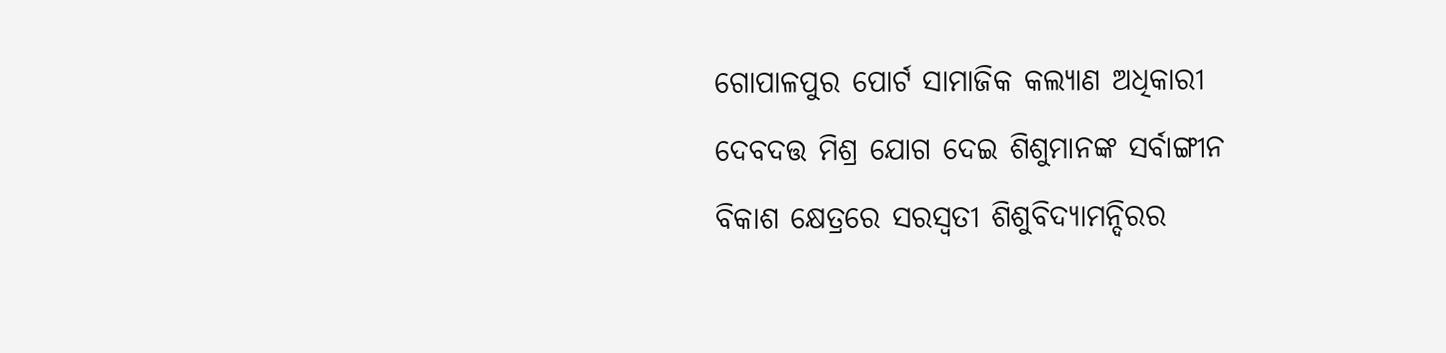ଗୋପାଳପୁର ପୋର୍ଟ ସାମାଜିକ କଲ୍ୟାଣ ଅଧିକାରୀ ଦେବଦତ୍ତ ମିଶ୍ର ଯୋଗ ଦେଇ ଶିଶୁମାନଙ୍କ ସର୍ବାଙ୍ଗୀନ ବିକାଶ କ୍ଷେତ୍ରରେ ସରସ୍ଵତୀ ଶିଶୁବିଦ୍ୟାମନ୍ଦିରର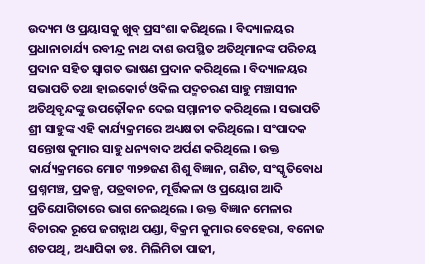ଉଦ୍ୟମ ଓ ପ୍ରୟାସକୁ ଖୁବ୍ ପ୍ରସଂଶା କରିଥିଲେ । ବିଦ୍ୟାଳୟର ପ୍ରଧାନାଚାର୍ଯ୍ୟ ରବୀନ୍ଦ୍ର ନାଥ ଦାଶ ଉପସ୍ଥିତ ଅତିଥିମାନଙ୍କ ପରିଚୟ ପ୍ରଦାନ ସହିତ ସ୍ୱାଗତ ଭାଷଣ ପ୍ରଦାନ କରିଥିଲେ । ବିଦ୍ୟାଳୟର ସଭାପତି ତଥା ହାଇକୋର୍ଟ ଓକିଲ ପଦ୍ମଚରଣ ସାହୁ ମଞ୍ଚାସୀନ ଅତିଥିବୃନ୍ଦଙ୍କୁ ଉପଢ଼ୌକନ ଦେଇ ସମ୍ମାନୀତ କରିଥିଲେ । ସଭାପତି ଶ୍ରୀ ସାହୁଙ୍କ ଏହି କାର୍ଯ୍ୟକ୍ରମରେ ଅଧ୍ୟକ୍ଷତା କରିଥିଲେ । ସଂପାଦକ ସନ୍ତୋଷ କୁମାର ସାହୁ ଧନ୍ୟବାଦ ଅର୍ପଣ କରିଥିଲେ । ଉକ୍ତ କାର୍ଯ୍ୟକ୍ରମରେ ମୋଟ ୩୨୭ଜଣ ଶିଶୁ ବିଜ୍ଞାନ, ଗଣିତ, ସଂସ୍କୃତିବୋଧ ପ୍ରଶ୍ନମଞ୍ଚ, ପ୍ରକଳ୍ପ, ପତ୍ରବାଚନ, ମୂର୍ତ୍ତିକଳା ଓ ପ୍ରୟୋଗ ଆଦି ପ୍ରତିଯୋଗିତାରେ ଭାଗ ନେଇଥିଲେ । ଉକ୍ତ ବିଜ୍ଞାନ ମେଳାର ବିଚାରକ ରୂପେ ଜଗନ୍ନାଥ ପଣ୍ଡା, ବିକ୍ରମ କୁମାର ବେହେରା, ବନୋଜ ଶତପଥି, ଅଧ୍ୟାପିକା ଡଃ. ମିଲିମିତା ପାଢୀ,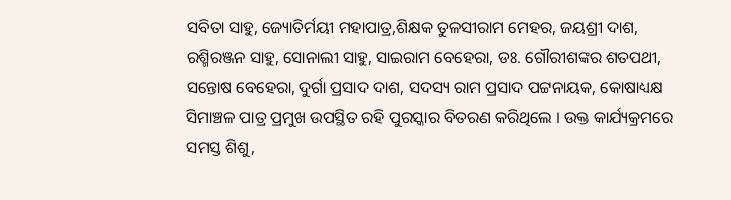ସବିତା ସାହୁ, ଜ୍ୟୋତିର୍ମୟୀ ମହାପାତ୍ର,ଶିକ୍ଷକ ତୁଳସୀରାମ ମେହର, ଜୟଶ୍ରୀ ଦାଶ, ରଶ୍ମିରଞ୍ଜନ ସାହୁ, ସୋନାଲୀ ସାହୁ, ସାଇରାମ ବେହେରା, ଡଃ. ଗୌରୀଶଙ୍କର ଶତପଥୀ, ସନ୍ତୋଷ ବେହେରା, ଦୁର୍ଗା ପ୍ରସାଦ ଦାଶ, ସଦସ୍ୟ ରାମ ପ୍ରସାଦ ପଟ୍ଟନାୟକ, କୋଷାଧ୍ୟକ୍ଷ ସିମାଞ୍ଚଳ ପାତ୍ର ପ୍ରମୁଖ ଉପସ୍ଥିତ ରହି ପୁରସ୍କାର ବିତରଣ କରିଥିଲେ । ଉକ୍ତ କାର୍ଯ୍ୟକ୍ରମରେ ସମସ୍ତ ଶିଶୁ,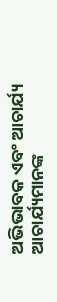ଅଭିଭାବକ ଏବଂ ଆଚାର୍ଯ୍ୟ ଆଚାର୍ଯ୍ୟମାନଙ୍କ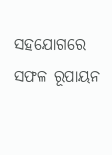ସହଯୋଗରେ ସଫଳ ରୂପାୟନ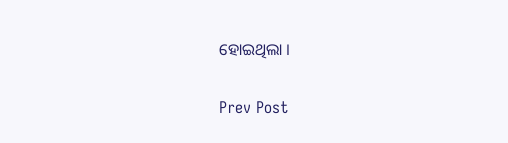ହୋଇଥିଲା ।

Prev Post